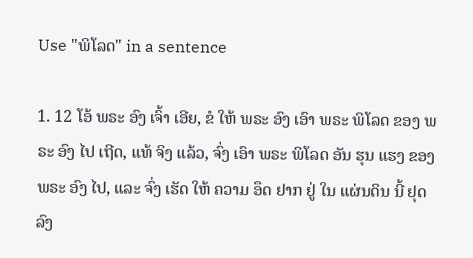Use "ພິໂລດ" in a sentence

1. 12 ໂອ້ ພຣະ ອົງ ເຈົ້າ ເອີຍ, ຂໍ ໃຫ້ ພຣະ ອົງ ເອົາ ພຣະ ພິໂລດ ຂອງ ພຣະ ອົງ ໄປ ເຖີດ, ແທ້ ຈິງ ແລ້ວ, ຈົ່ງ ເອົາ ພຣະ ພິໂລດ ອັນ ຮຸນ ແຮງ ຂອງ ພຣະ ອົງ ໄປ, ແລະ ຈົ່ງ ເຮັດ ໃຫ້ ຄວາມ ອຶດ ຢາກ ຢູ່ ໃນ ແຜ່ນດິນ ນີ້ ຢຸດ ລົງ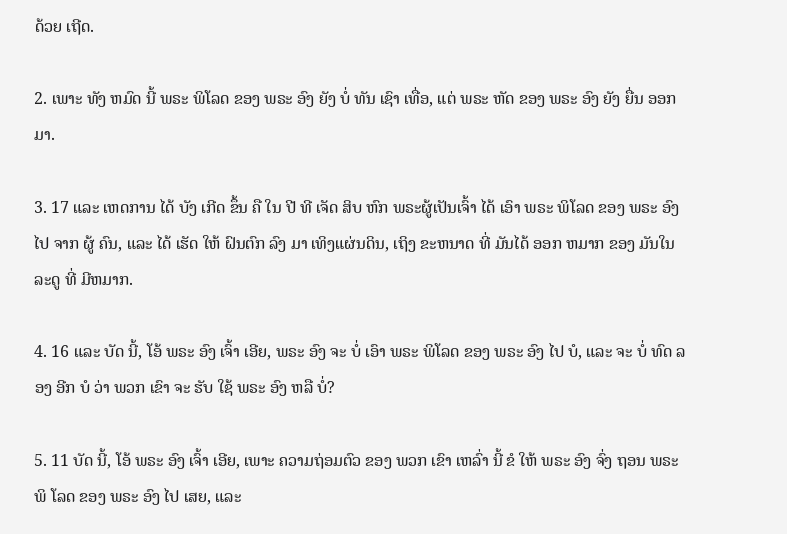ດ້ວຍ ເຖີດ.

2. ເພາະ ທັງ ຫມົດ ນີ້ ພຣະ ພິໂລດ ຂອງ ພຣະ ອົງ ຍັງ ບໍ່ ທັນ ເຊົາ ເທື່ອ, ແຕ່ ພຣະ ຫັດ ຂອງ ພຣະ ອົງ ຍັງ ຍື່ນ ອອກ ມາ.

3. 17 ແລະ ເຫດການ ໄດ້ ບັງ ເກີດ ຂຶ້ນ ຄື ໃນ ປີ ທີ ເຈັດ ສິບ ຫົກ ພຣະຜູ້ເປັນເຈົ້າ ໄດ້ ເອົາ ພຣະ ພິໂລດ ຂອງ ພຣະ ອົງ ໄປ ຈາກ ຜູ້ ຄົນ, ແລະ ໄດ້ ເຮັດ ໃຫ້ ຝົນຕົກ ລົງ ມາ ເທິງແຜ່ນດິນ, ເຖິງ ຂະຫນາດ ທີ່ ມັນໄດ້ ອອກ ຫມາກ ຂອງ ມັນໃນ ລະດູ ທີ່ ມີຫມາກ.

4. 16 ແລະ ບັດ ນີ້, ໂອ້ ພຣະ ອົງ ເຈົ້າ ເອີຍ, ພຣະ ອົງ ຈະ ບໍ່ ເອົາ ພຣະ ພິໂລດ ຂອງ ພຣະ ອົງ ໄປ ບໍ, ແລະ ຈະ ບໍ່ ທົດ ລອງ ອີກ ບໍ ວ່າ ພວກ ເຂົາ ຈະ ຮັບ ໃຊ້ ພຣະ ອົງ ຫລື ບໍ່?

5. 11 ບັດ ນີ້, ໂອ້ ພຣະ ອົງ ເຈົ້າ ເອີຍ, ເພາະ ຄວາມຖ່ອມຕົວ ຂອງ ພວກ ເຂົາ ເຫລົ່າ ນີ້ ຂໍ ໃຫ້ ພຣະ ອົງ ຈົ່ງ ຖອນ ພຣະ ພິ ໂລດ ຂອງ ພຣະ ອົງ ໄປ ເສຍ, ແລະ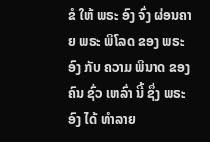ຂໍ ໃຫ້ ພຣະ ອົງ ຈົ່ງ ຜ່ອນຄາຍ ພຣະ ພິໂລດ ຂອງ ພຣະ ອົງ ກັບ ຄວາມ ພິນາດ ຂອງ ຄົນ ຊົ່ວ ເຫລົ່າ ນີ້ ຊຶ່ງ ພຣະ ອົງ ໄດ້ ທໍາລາຍ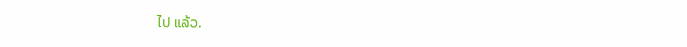ໄປ ແລ້ວ.